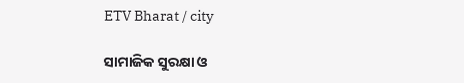ETV Bharat / city

ସାମାଜିକ ସୁରକ୍ଷା ଓ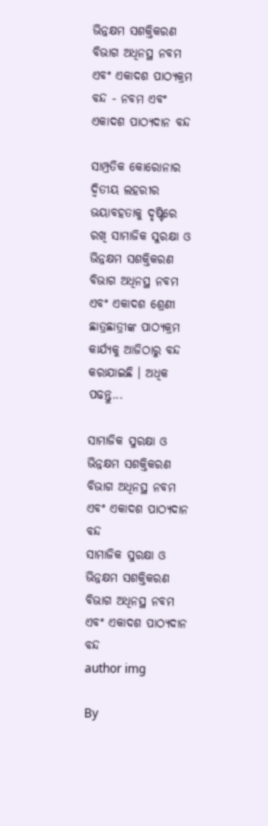ଭିନ୍ନକ୍ଷମ ସଶକ୍ତିକରଣ ବିଭାଗ ଅଧିନସ୍ଥ ନବମ ଏବଂ ଏକାଦଶ ପାଠ୍ୟକ୍ରମ ବନ୍ଦ - ନବମ ଏବଂ ଏକାଦଶ ପାଠ୍ୟଦାନ ବନ୍ଦ

ସାମ୍ପ୍ରତିକ କୋରୋନାର ଦ୍ବିତୀୟ ଲହରୀର ଭୟାବହତାକୁ ଦୃଷ୍ଟିରେ ରଖି ସାମାଜିକ ସୁରକ୍ଷା ଓ ଭିନ୍ନକ୍ଷମ ସଶକ୍ତିକରଣ ବିଭାଗ ଅଧିନସ୍ଥ ନବମ ଏବଂ ଏକାଦଶ ଶ୍ରେଣୀ ଛାତ୍ରଛାତ୍ରୀଙ୍କ ପାଠ୍ୟକ୍ରମ କାର୍ଯ୍ୟକୁ ଆଜିଠାରୁ ବନ୍ଦ କରାଯାଇଛି । ଅଧିକ ପଢନ୍ତୁ...

ସାମାଜିକ ସୁରକ୍ଷା ଓ ଭିନ୍ନକ୍ଷମ ସଶକ୍ତିକରଣ ବିଭାଗ ଅଧିନସ୍ଥ ନବମ ଏବଂ ଏକାଦଶ ପାଠ୍ୟଦାନ ବନ୍ଦ
ସାମାଜିକ ସୁରକ୍ଷା ଓ ଭିନ୍ନକ୍ଷମ ସଶକ୍ତିକରଣ ବିଭାଗ ଅଧିନସ୍ଥ ନବମ ଏବଂ ଏକାଦଶ ପାଠ୍ୟଦାନ ବନ୍ଦ
author img

By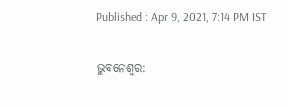Published : Apr 9, 2021, 7:14 PM IST

ଭୁବନେଶ୍ବର: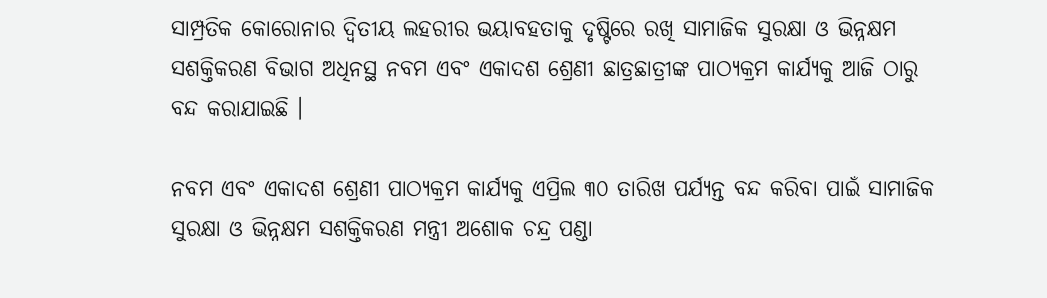ସାମ୍ପ୍ରତିକ କୋରୋନାର ଦ୍ବିତୀୟ ଲହରୀର ଭୟାବହତାକୁ ଦୃଷ୍ଟିରେ ରଖି ସାମାଜିକ ସୁରକ୍ଷା ଓ ଭିନ୍ନକ୍ଷମ ସଶକ୍ତିକରଣ ବିଭାଗ ଅଧିନସ୍ଥ ନବମ ଏବଂ ଏକାଦଶ ଶ୍ରେଣୀ ଛାତ୍ରଛାତ୍ରୀଙ୍କ ପାଠ୍ୟକ୍ରମ କାର୍ଯ୍ୟକୁ ଆଜି ଠାରୁ ବନ୍ଦ କରାଯାଇଛି ।

ନବମ ଏବଂ ଏକାଦଶ ଶ୍ରେଣୀ ପାଠ୍ୟକ୍ରମ କାର୍ଯ୍ୟକୁ ଏପ୍ରିଲ ୩୦ ତାରିଖ ପର୍ଯ୍ୟନ୍ତ ବନ୍ଦ କରିବା ପାଇଁ ସାମାଜିକ ସୁରକ୍ଷା ଓ ଭିନ୍ନକ୍ଷମ ସଶକ୍ତିକରଣ ମନ୍ତ୍ରୀ ଅଶୋକ ଚନ୍ଦ୍ର ପଣ୍ଡା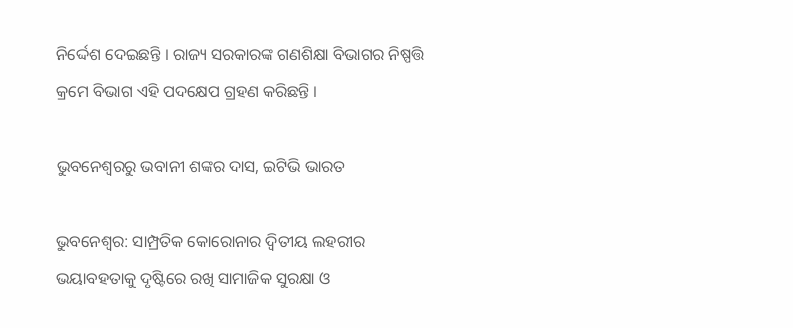ନିର୍ଦ୍ଦେଶ ଦେଇଛନ୍ତି । ରାଜ୍ୟ ସରକାରଙ୍କ ଗଣଶିକ୍ଷା ବିଭାଗର ନିଷ୍ପତ୍ତି କ୍ରମେ ବିଭାଗ ଏହି ପଦକ୍ଷେପ ଗ୍ରହଣ କରିଛନ୍ତି ।

ଭୁବନେଶ୍ବରରୁ ଭବାନୀ ଶଙ୍କର ଦାସ, ଇଟିଭି ଭାରତ

ଭୁବନେଶ୍ବର: ସାମ୍ପ୍ରତିକ କୋରୋନାର ଦ୍ବିତୀୟ ଲହରୀର ଭୟାବହତାକୁ ଦୃଷ୍ଟିରେ ରଖି ସାମାଜିକ ସୁରକ୍ଷା ଓ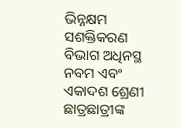ଭିନ୍ନକ୍ଷମ ସଶକ୍ତିକରଣ ବିଭାଗ ଅଧିନସ୍ଥ ନବମ ଏବଂ ଏକାଦଶ ଶ୍ରେଣୀ ଛାତ୍ରଛାତ୍ରୀଙ୍କ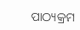ପାଠ୍ୟକ୍ରମ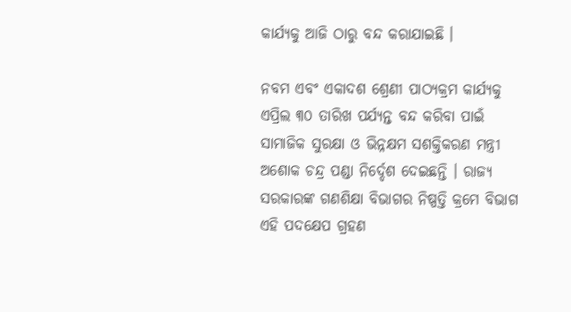କାର୍ଯ୍ୟକୁ ଆଜି ଠାରୁ ବନ୍ଦ କରାଯାଇଛି ।

ନବମ ଏବଂ ଏକାଦଶ ଶ୍ରେଣୀ ପାଠ୍ୟକ୍ରମ କାର୍ଯ୍ୟକୁ ଏପ୍ରିଲ ୩୦ ତାରିଖ ପର୍ଯ୍ୟନ୍ତ ବନ୍ଦ କରିବା ପାଇଁ ସାମାଜିକ ସୁରକ୍ଷା ଓ ଭିନ୍ନକ୍ଷମ ସଶକ୍ତିକରଣ ମନ୍ତ୍ରୀ ଅଶୋକ ଚନ୍ଦ୍ର ପଣ୍ଡା ନିର୍ଦ୍ଦେଶ ଦେଇଛନ୍ତି । ରାଜ୍ୟ ସରକାରଙ୍କ ଗଣଶିକ୍ଷା ବିଭାଗର ନିଷ୍ପତ୍ତି କ୍ରମେ ବିଭାଗ ଏହି ପଦକ୍ଷେପ ଗ୍ରହଣ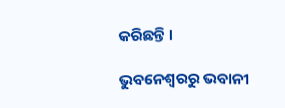କରିଛନ୍ତି ।

ଭୁବନେଶ୍ବରରୁ ଭବାନୀ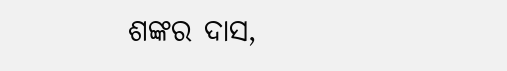ଶଙ୍କର ଦାସ,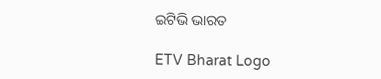ଇଟିଭି ଭାରତ

ETV Bharat Logo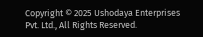Copyright © 2025 Ushodaya Enterprises Pvt. Ltd., All Rights Reserved.